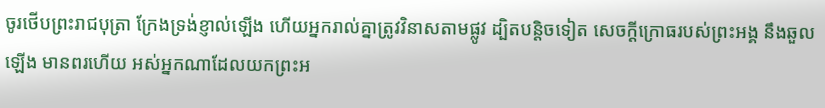ចូរថើបព្រះរាជបុត្រា ក្រែងទ្រង់ខ្ញាល់ឡើង ហើយអ្នករាល់គ្នាត្រូវវិនាសតាមផ្លូវ ដ្បិតបន្តិចទៀត សេចក្ដីក្រោធរបស់ព្រះអង្គ នឹងឆួលឡើង មានពរហើយ អស់អ្នកណាដែលយកព្រះអ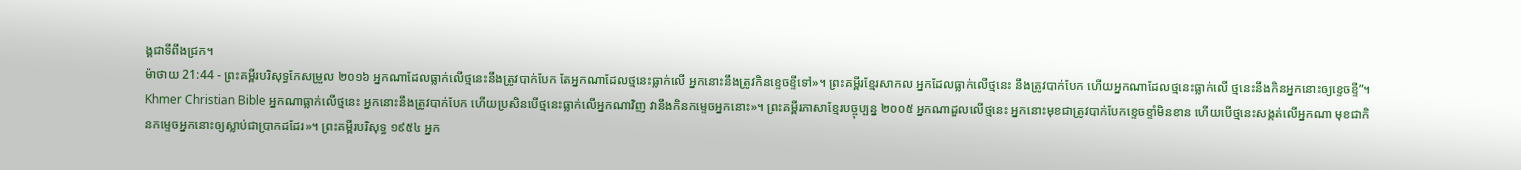ង្គជាទីពឹងជ្រក។
ម៉ាថាយ 21:44 - ព្រះគម្ពីរបរិសុទ្ធកែសម្រួល ២០១៦ អ្នកណាដែលធ្លាក់លើថ្មនេះនឹងត្រូវបាក់បែក តែអ្នកណាដែលថ្មនេះធ្លាក់លើ អ្នកនោះនឹងត្រូវកិនខ្ទេចខ្ទីទៅ»។ ព្រះគម្ពីរខ្មែរសាកល អ្នកដែលធ្លាក់លើថ្មនេះ នឹងត្រូវបាក់បែក ហើយអ្នកណាដែលថ្មនេះធ្លាក់លើ ថ្មនេះនឹងកិនអ្នកនោះឲ្យខ្ទេចខ្ទី”។ Khmer Christian Bible អ្នកណាធ្លាក់លើថ្មនេះ អ្នកនោះនឹងត្រូវបាក់បែក ហើយប្រសិនបើថ្មនេះធ្លាក់លើអ្នកណាវិញ វានឹងកិនកម្ទេចអ្នកនោះ»។ ព្រះគម្ពីរភាសាខ្មែរបច្ចុប្បន្ន ២០០៥ អ្នកណាដួលលើថ្មនេះ អ្នកនោះមុខជាត្រូវបាក់បែកខ្ទេចខ្ទាំមិនខាន ហើយបើថ្មនេះសង្កត់លើអ្នកណា មុខជាកិនកម្ទេចអ្នកនោះឲ្យស្លាប់ជាប្រាកដដែរ»។ ព្រះគម្ពីរបរិសុទ្ធ ១៩៥៤ អ្នក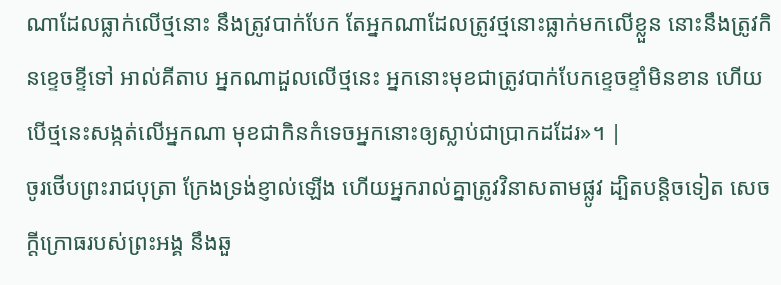ណាដែលធ្លាក់លើថ្មនោះ នឹងត្រូវបាក់បែក តែអ្នកណាដែលត្រូវថ្មនោះធ្លាក់មកលើខ្លួន នោះនឹងត្រូវកិនខ្ទេចខ្ទីទៅ អាល់គីតាប អ្នកណាដួលលើថ្មនេះ អ្នកនោះមុខជាត្រូវបាក់បែកខ្ទេចខ្ទាំមិនខាន ហើយបើថ្មនេះសង្កត់លើអ្នកណា មុខជាកិនកំទេចអ្នកនោះឲ្យស្លាប់ជាប្រាកដដែរ»។ |
ចូរថើបព្រះរាជបុត្រា ក្រែងទ្រង់ខ្ញាល់ឡើង ហើយអ្នករាល់គ្នាត្រូវវិនាសតាមផ្លូវ ដ្បិតបន្តិចទៀត សេចក្ដីក្រោធរបស់ព្រះអង្គ នឹងឆួ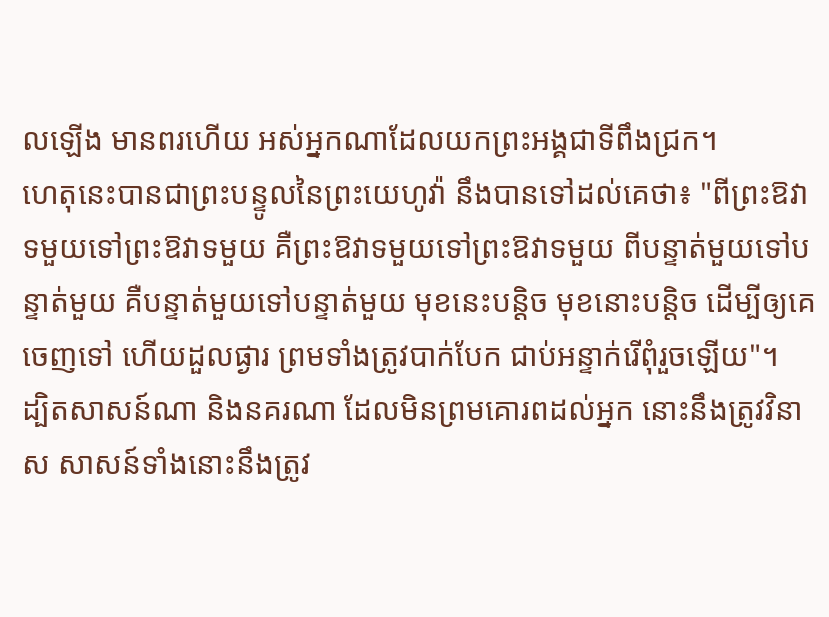លឡើង មានពរហើយ អស់អ្នកណាដែលយកព្រះអង្គជាទីពឹងជ្រក។
ហេតុនេះបានជាព្រះបន្ទូលនៃព្រះយេហូវ៉ា នឹងបានទៅដល់គេថា៖ "ពីព្រះឱវាទមួយទៅព្រះឱវាទមួយ គឺព្រះឱវាទមួយទៅព្រះឱវាទមួយ ពីបន្ទាត់មួយទៅបន្ទាត់មួយ គឺបន្ទាត់មួយទៅបន្ទាត់មួយ មុខនេះបន្តិច មុខនោះបន្តិច ដើម្បីឲ្យគេចេញទៅ ហើយដួលផ្ងារ ព្រមទាំងត្រូវបាក់បែក ជាប់អន្ទាក់រើពុំរួចឡើយ"។
ដ្បិតសាសន៍ណា និងនគរណា ដែលមិនព្រមគោរពដល់អ្នក នោះនឹងត្រូវវិនាស សាសន៍ទាំងនោះនឹងត្រូវ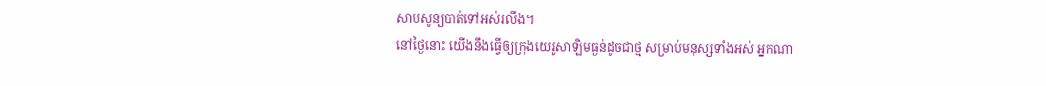សាបសូន្យបាត់ទៅអស់រលីង។
នៅថ្ងៃនោះ យើងនឹងធ្វើឲ្យក្រុងយេរូសាឡិមធ្ងន់ដូចជាថ្ម សម្រាប់មនុស្សទាំងអស់ អ្នកណា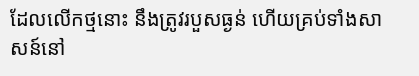ដែលលើកថ្មនោះ នឹងត្រូវរបួសធ្ងន់ ហើយគ្រប់ទាំងសាសន៍នៅ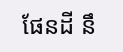ផែនដី នឹ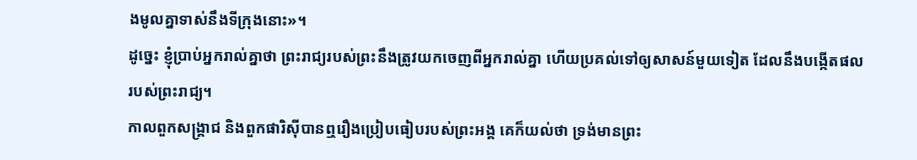ងមូលគ្នាទាស់នឹងទីក្រុងនោះ»។
ដូច្នេះ ខ្ញុំប្រាប់អ្នករាល់គ្នាថា ព្រះរាជ្យរបស់ព្រះនឹងត្រូវយកចេញពីអ្នករាល់គ្នា ហើយប្រគល់ទៅឲ្យសាសន៍មួយទៀត ដែលនឹងបង្កើតផលរបស់ព្រះរាជ្យ។
កាលពួកសង្គ្រាជ និងពួកផារិស៊ីបានឮរឿងប្រៀបធៀបរបស់ព្រះអង្គ គេក៏យល់ថា ទ្រង់មានព្រះ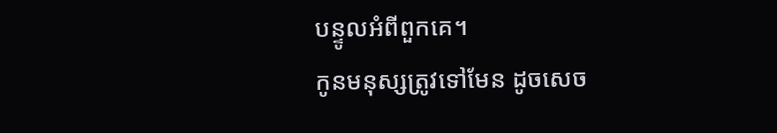បន្ទូលអំពីពួកគេ។
កូនមនុស្សត្រូវទៅមែន ដូចសេច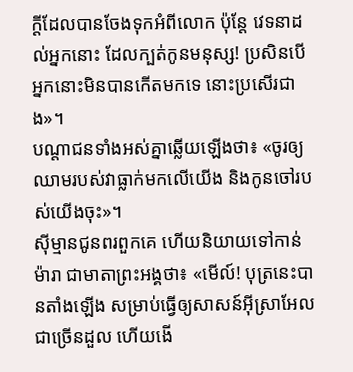ក្តីដែលបានចែងទុកអំពីលោក ប៉ុន្តែ វេទនាដល់អ្នកនោះ ដែលក្បត់កូនមនុស្ស! ប្រសិនបើអ្នកនោះមិនបានកើតមកទេ នោះប្រសើរជាង»។
បណ្តាជនទាំងអស់គ្នាឆ្លើយឡើងថា៖ «ចូរឲ្យឈាមរបស់វាធ្លាក់មកលើយើង និងកូនចៅរបស់យើងចុះ»។
ស៊ីម្មានជូនពរពួកគេ ហើយនិយាយទៅកាន់ម៉ារា ជាមាតាព្រះអង្គថា៖ «មើល៍! បុត្រនេះបានតាំងឡើង សម្រាប់ធ្វើឲ្យសាសន៍អ៊ីស្រាអែលជាច្រើនដួល ហើយងើ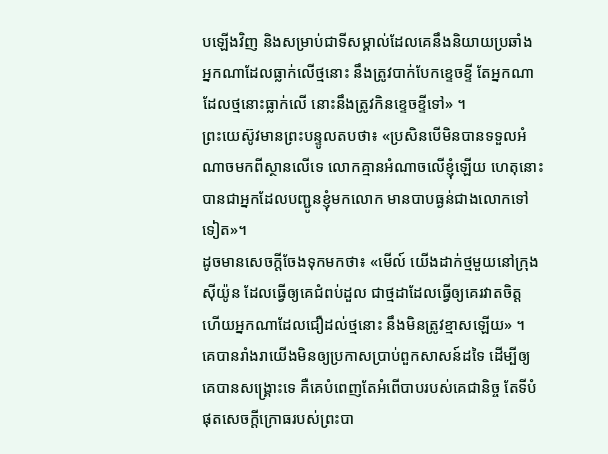បឡើងវិញ និងសម្រាប់ជាទីសម្គាល់ដែលគេនឹងនិយាយប្រឆាំង
អ្នកណាដែលធ្លាក់លើថ្មនោះ នឹងត្រូវបាក់បែកខ្ទេចខ្ទី តែអ្នកណាដែលថ្មនោះធ្លាក់លើ នោះនឹងត្រូវកិនខ្ទេចខ្ទីទៅ» ។
ព្រះយេស៊ូវមានព្រះបន្ទូលតបថា៖ «ប្រសិនបើមិនបានទទួលអំណាចមកពីស្ថានលើទេ លោកគ្មានអំណាចលើខ្ញុំឡើយ ហេតុនោះបានជាអ្នកដែលបញ្ជូនខ្ញុំមកលោក មានបាបធ្ងន់ជាងលោកទៅទៀត»។
ដូចមានសេចក្តីចែងទុកមកថា៖ «មើល៍ យើងដាក់ថ្មមួយនៅក្រុងស៊ីយ៉ូន ដែលធ្វើឲ្យគេជំពប់ដួល ជាថ្មដាដែលធ្វើឲ្យគេរវាតចិត្ត ហើយអ្នកណាដែលជឿដល់ថ្មនោះ នឹងមិនត្រូវខ្មាសឡើយ» ។
គេបានរាំងរាយើងមិនឲ្យប្រកាសប្រាប់ពួកសាសន៍ដទៃ ដើម្បីឲ្យគេបានសង្គ្រោះទេ គឺគេបំពេញតែអំពើបាបរបស់គេជានិច្ច តែទីបំផុតសេចក្ដីក្រោធរបស់ព្រះបា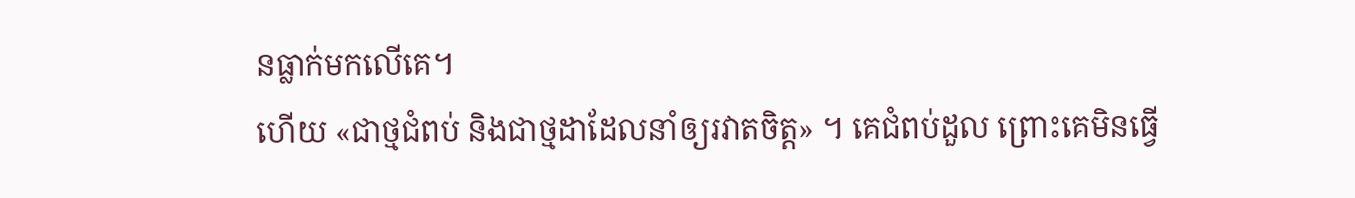នធ្លាក់មកលើគេ។
ហើយ «ជាថ្មជំពប់ និងជាថ្មដាដែលនាំឲ្យរវាតចិត្ត» ។ គេជំពប់ដួល ព្រោះគេមិនធ្វើ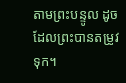តាមព្រះបន្ទូល ដូចដែលព្រះបានតម្រូវទុក។